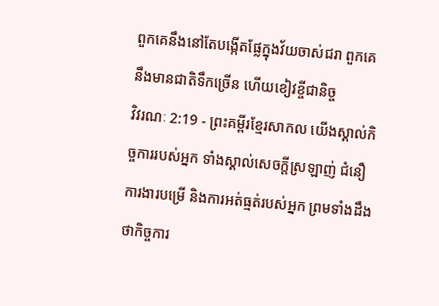ពួកគេនឹងនៅតែបង្កើតផ្លែក្នុងវ័យចាស់ជរា ពួកគេនឹងមានជាតិទឹកច្រើន ហើយខៀវខ្ចីជានិច្ច
វិវរណៈ 2:19 - ព្រះគម្ពីរខ្មែរសាកល យើងស្គាល់កិច្ចការរបស់អ្នក ទាំងស្គាល់សេចក្ដីស្រឡាញ់ ជំនឿ ការងារបម្រើ និងការអត់ធ្មត់របស់អ្នក ព្រមទាំងដឹងថាកិច្ចការ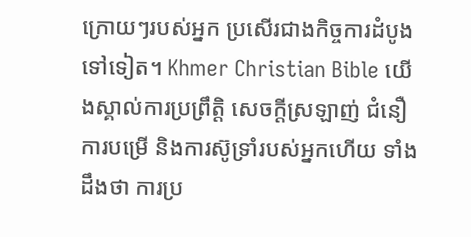ក្រោយៗរបស់អ្នក ប្រសើរជាងកិច្ចការដំបូងទៅទៀត។ Khmer Christian Bible យើងស្គាល់ការប្រព្រឹត្ដិ សេចក្ដីស្រឡាញ់ ជំនឿ ការបម្រើ និងការស៊ូទ្រាំរបស់អ្នកហើយ ទាំងដឹងថា ការប្រ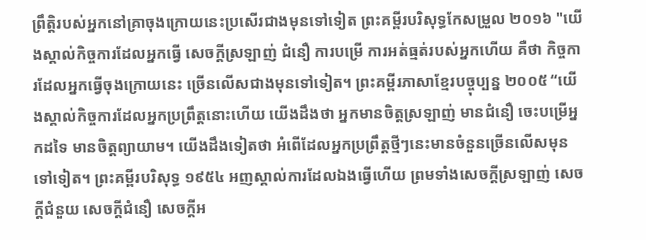ព្រឹត្ដិរបស់អ្នកនៅគ្រាចុងក្រោយនេះប្រសើរជាងមុនទៅទៀត ព្រះគម្ពីរបរិសុទ្ធកែសម្រួល ២០១៦ "យើងស្គាល់កិច្ចការដែលអ្នកធ្វើ សេចក្ដីស្រឡាញ់ ជំនឿ ការបម្រើ ការអត់ធ្មត់របស់អ្នកហើយ គឺថា កិច្ចការដែលអ្នកធ្វើចុងក្រោយនេះ ច្រើនលើសជាងមុនទៅទៀត។ ព្រះគម្ពីរភាសាខ្មែរបច្ចុប្បន្ន ២០០៥ “យើងស្គាល់កិច្ចការដែលអ្នកប្រព្រឹត្តនោះហើយ យើងដឹងថា អ្នកមានចិត្តស្រឡាញ់ មានជំនឿ ចេះបម្រើអ្នកដទៃ មានចិត្តព្យាយាម។ យើងដឹងទៀតថា អំពើដែលអ្នកប្រព្រឹត្តថ្មីៗនេះមានចំនួនច្រើនលើសមុនទៅទៀត។ ព្រះគម្ពីរបរិសុទ្ធ ១៩៥៤ អញស្គាល់ការដែលឯងធ្វើហើយ ព្រមទាំងសេចក្ដីស្រឡាញ់ សេចក្ដីជំនួយ សេចក្ដីជំនឿ សេចក្ដីអ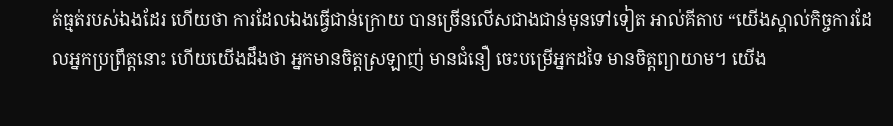ត់ធ្មត់របស់ឯងដែរ ហើយថា ការដែលឯងធ្វើជាន់ក្រោយ បានច្រើនលើសជាងជាន់មុនទៅទៀត អាល់គីតាប “យើងស្គាល់កិច្ចការដែលអ្នកប្រព្រឹត្ដនោះ ហើយយើងដឹងថា អ្នកមានចិត្ដស្រឡាញ់ មានជំនឿ ចេះបម្រើអ្នកដទៃ មានចិត្ដព្យាយាម។ យើង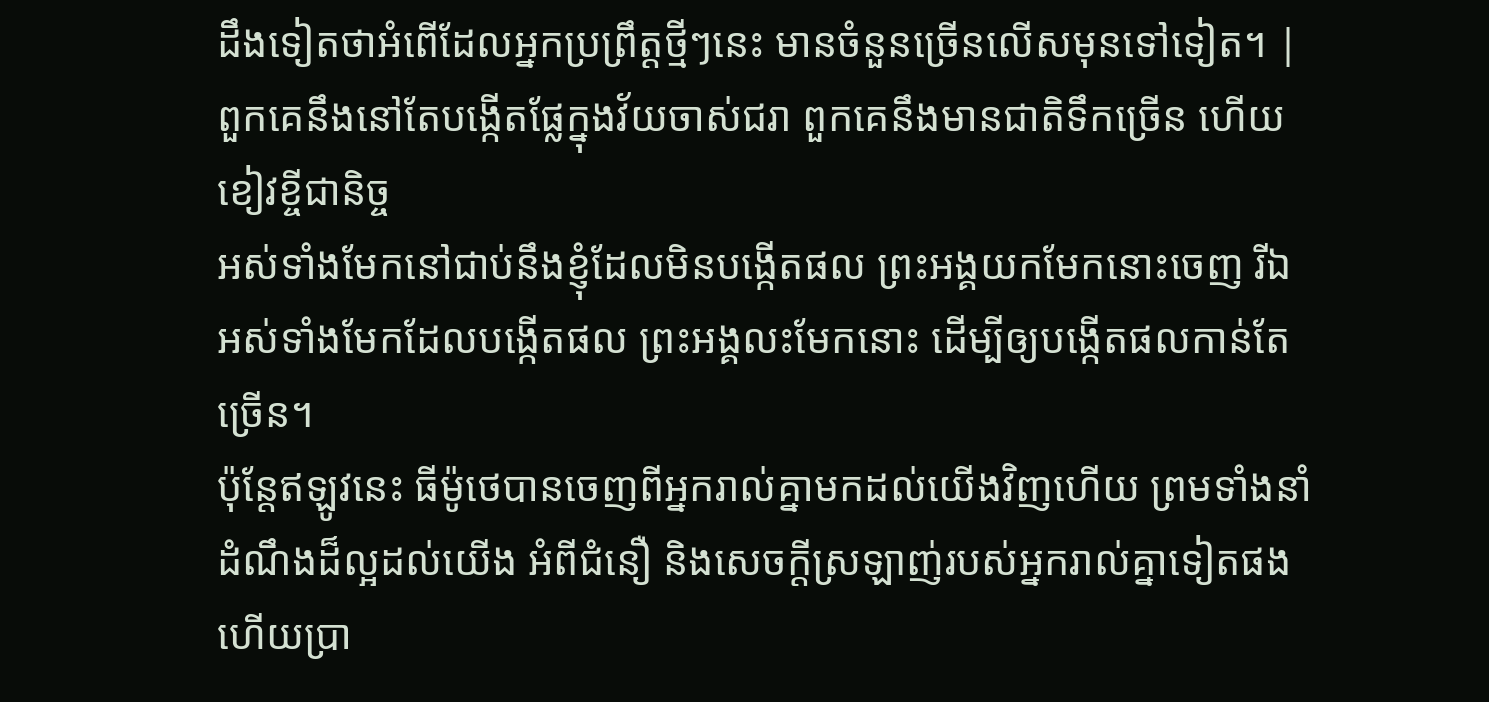ដឹងទៀតថាអំពើដែលអ្នកប្រព្រឹត្ដថ្មីៗនេះ មានចំនួនច្រើនលើសមុនទៅទៀត។ |
ពួកគេនឹងនៅតែបង្កើតផ្លែក្នុងវ័យចាស់ជរា ពួកគេនឹងមានជាតិទឹកច្រើន ហើយខៀវខ្ចីជានិច្ច
អស់ទាំងមែកនៅជាប់នឹងខ្ញុំដែលមិនបង្កើតផល ព្រះអង្គយកមែកនោះចេញ រីឯអស់ទាំងមែកដែលបង្កើតផល ព្រះអង្គលះមែកនោះ ដើម្បីឲ្យបង្កើតផលកាន់តែច្រើន។
ប៉ុន្តែឥឡូវនេះ ធីម៉ូថេបានចេញពីអ្នករាល់គ្នាមកដល់យើងវិញហើយ ព្រមទាំងនាំដំណឹងដ៏ល្អដល់យើង អំពីជំនឿ និងសេចក្ដីស្រឡាញ់របស់អ្នករាល់គ្នាទៀតផង ហើយប្រា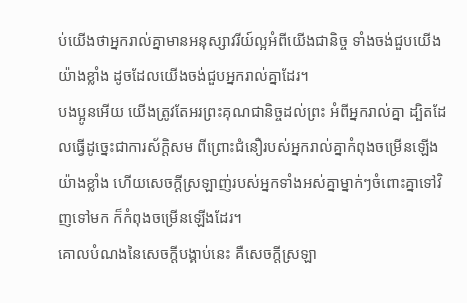ប់យើងថាអ្នករាល់គ្នាមានអនុស្សាវរីយ៍ល្អអំពីយើងជានិច្ច ទាំងចង់ជួបយើងយ៉ាងខ្លាំង ដូចដែលយើងចង់ជួបអ្នករាល់គ្នាដែរ។
បងប្អូនអើយ យើងត្រូវតែអរព្រះគុណជានិច្ចដល់ព្រះ អំពីអ្នករាល់គ្នា ដ្បិតដែលធ្វើដូច្នេះជាការស័ក្ដិសម ពីព្រោះជំនឿរបស់អ្នករាល់គ្នាកំពុងចម្រើនឡើងយ៉ាងខ្លាំង ហើយសេចក្ដីស្រឡាញ់របស់អ្នកទាំងអស់គ្នាម្នាក់ៗចំពោះគ្នាទៅវិញទៅមក ក៏កំពុងចម្រើនឡើងដែរ។
គោលបំណងនៃសេចក្ដីបង្គាប់នេះ គឺសេចក្ដីស្រឡា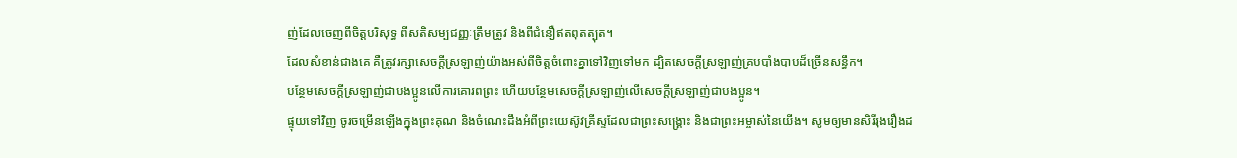ញ់ដែលចេញពីចិត្តបរិសុទ្ធ ពីសតិសម្បជញ្ញៈត្រឹមត្រូវ និងពីជំនឿឥតពុតត្បុត។
ដែលសំខាន់ជាងគេ គឺត្រូវរក្សាសេចក្ដីស្រឡាញ់យ៉ាងអស់ពីចិត្តចំពោះគ្នាទៅវិញទៅមក ដ្បិតសេចក្ដីស្រឡាញ់គ្របបាំងបាបដ៏ច្រើនសន្ធឹក។
បន្ថែមសេចក្ដីស្រឡាញ់ជាបងប្អូនលើការគោរពព្រះ ហើយបន្ថែមសេចក្ដីស្រឡាញ់លើសេចក្ដីស្រឡាញ់ជាបងប្អូន។
ផ្ទុយទៅវិញ ចូរចម្រើនឡើងក្នុងព្រះគុណ និងចំណេះដឹងអំពីព្រះយេស៊ូវគ្រីស្ទដែលជាព្រះសង្គ្រោះ និងជាព្រះអម្ចាស់នៃយើង។ សូមឲ្យមានសិរីរុងរឿងដ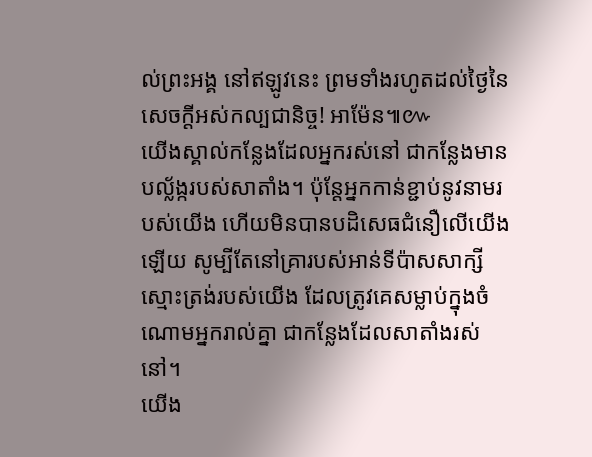ល់ព្រះអង្គ នៅឥឡូវនេះ ព្រមទាំងរហូតដល់ថ្ងៃនៃសេចក្ដីអស់កល្បជានិច្ច! អាម៉ែន៕៚
យើងស្គាល់កន្លែងដែលអ្នករស់នៅ ជាកន្លែងមានបល្ល័ង្ករបស់សាតាំង។ ប៉ុន្តែអ្នកកាន់ខ្ជាប់នូវនាមរបស់យើង ហើយមិនបានបដិសេធជំនឿលើយើងឡើយ សូម្បីតែនៅគ្រារបស់អាន់ទីប៉ាសសាក្សីស្មោះត្រង់របស់យើង ដែលត្រូវគេសម្លាប់ក្នុងចំណោមអ្នករាល់គ្នា ជាកន្លែងដែលសាតាំងរស់នៅ។
យើង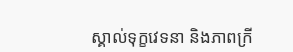ស្គាល់ទុក្ខវេទនា និងភាពក្រី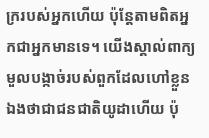ក្ររបស់អ្នកហើយ ប៉ុន្តែតាមពិតអ្នកជាអ្នកមានទេ។ យើងស្គាល់ពាក្យមួលបង្កាច់របស់ពួកដែលហៅខ្លួនឯងថាជាជនជាតិយូដាហើយ ប៉ុ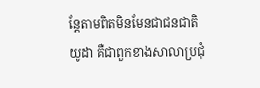ន្តែតាមពិតមិនមែនជាជនជាតិយូដា គឺជាពួកខាងសាលាប្រជុំ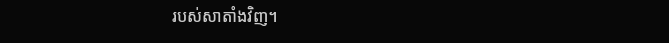របស់សាតាំងវិញ។